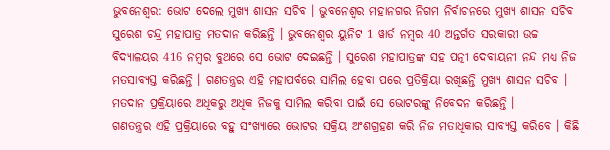ଭୁବନେଶ୍ବର: ଭୋଟ ଦେଲେ ମୁଖ୍ୟ ଶାସନ ସଚିବ । ଭୁବନେଶ୍ୱର ମହାନଗର ନିଗମ ନିର୍ବାଚନରେ ମୁଖ୍ୟ ଶାସନ ସଚିବ ସୁରେଶ ଚନ୍ଦ୍ର ମହାପାତ୍ର ମତଦାନ କରିଛନ୍ତି । ଭୁବନେଶ୍ୱର ୟୁନିଟ 1 ୱାର୍ଡ ନମ୍ୱର 40 ଅନ୍ତର୍ଗତ ସରକାରୀ ଉଚ୍ଚ ବିଦ୍ୟାଳୟର 416 ନମ୍ବର ବୁଥରେ ସେ ଭୋଟ ଦେଇଛନ୍ତି । ସୁରେଶ ମହାପାତ୍ରଙ୍କ ସହ ପତ୍ନୀ ଦେବାୟନୀ ନନ୍ଦ ମଧ୍ୟ ନିଜ ମତସାବ୍ୟସ୍ତ କରିଛନ୍ତି । ଗଣତନ୍ତ୍ରର ଏହି ମହାପର୍ବରେ ସାମିଲ ହେବା ପରେ ପ୍ରତିକ୍ରିୟା ରଖିଛନ୍ତି ମୁଖ୍ୟ ଶାସନ ସଚିବ । ମତଦାନ ପ୍ରକ୍ରିୟାରେ ଅଧିକରୁ ଅଧିକ ନିଜକୁ ସାମିଲ କରିବା ପାଇଁ ସେ ଭୋଟରଙ୍କୁ ନିବେଦନ କରିଛନ୍ତି ।
ଗଣତନ୍ତ୍ରର ଏହି ପ୍ରକ୍ରିୟାରେ ବହୁ ସଂଖ୍ୟାରେ ଭୋଟର ସକ୍ରିୟ ଅଂଶଗ୍ରହଣ କରି ନିଜ ମତାଧିକାର ସାବ୍ୟସ୍ତ କରିବେ । କିଛି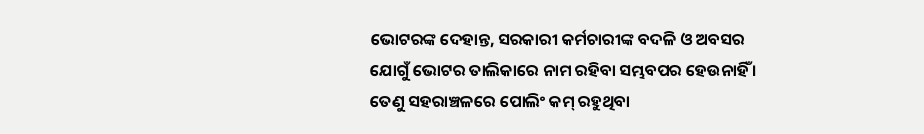ଭୋଟରଙ୍କ ଦେହାନ୍ତ, ସରକାରୀ କର୍ମଚାରୀଙ୍କ ବଦଳି ଓ ଅବସର ଯୋଗୁଁ ଭୋଟର ତାଲିକାରେ ନାମ ରହିବା ସମ୍ଭବପର ହେଉନାହିଁ । ତେଣୁ ସହରାଞ୍ଚଳରେ ପୋଲିଂ କମ୍ ରହୁଥିବା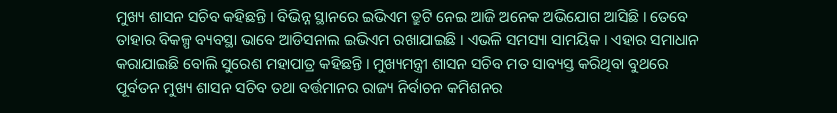ମୁଖ୍ୟ ଶାସନ ସଚିବ କହିଛନ୍ତି । ବିଭିନ୍ନ ସ୍ଥାନରେ ଇଭିଏମ ତ୍ରୁଟି ନେଇ ଆଜି ଅନେକ ଅଭିଯୋଗ ଆସିଛି । ତେବେ ତାହାର ବିକଳ୍ପ ବ୍ୟବସ୍ଥା ଭାବେ ଆଡିସନାଲ ଇଭିଏମ ରଖାଯାଇଛି । ଏଭଳି ସମସ୍ୟା ସାମୟିକ । ଏହାର ସମାଧାନ କରାଯାଇଛି ବୋଲି ସୁରେଶ ମହାପାତ୍ର କହିଛନ୍ତି । ମୁଖ୍ୟମନ୍ତ୍ରୀ ଶାସନ ସଚିବ ମତ ସାବ୍ୟସ୍ତ କରିଥିବା ବୁଥରେ ପୂର୍ବତନ ମୁଖ୍ୟ ଶାସନ ସଚିବ ତଥା ବର୍ତ୍ତମାନର ରାଜ୍ୟ ନିର୍ବାଚନ କମିଶନର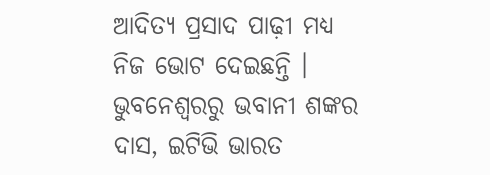ଆଦିତ୍ୟ ପ୍ରସାଦ ପାଢ଼ୀ ମଧ୍ୟ ନିଜ ଭୋଟ ଦେଇଛନ୍ତି ।
ଭୁବନେଶ୍ବରରୁ ଭବାନୀ ଶଙ୍କର ଦାସ, ଇଟିଭି ଭାରତ